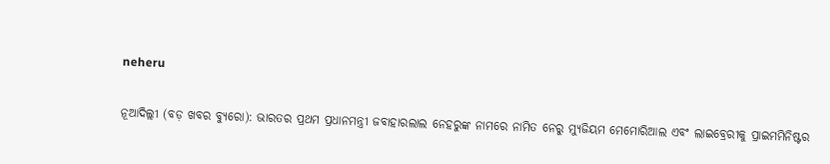neheru

ନୂଆଦିଲ୍ଲୀ (ବଡ଼ ଖବର ବ୍ୟୁରୋ): ଭାରତର ପ୍ରଥମ ପ୍ରଧାନମନ୍ତ୍ରୀ ଜବାହାରଲାଲ ନେହରୁଙ୍କ ନାମରେ ନାମିତ ନେରୁ ମ୍ୟୁଜିୟମ ମେମୋରିଆଲ ଏବଂ ଲାଇବ୍ରେରୀକୁ ପ୍ରାଇମମିନିଷ୍ଟର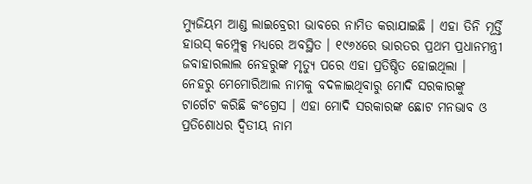ମ୍ୟୁଜିୟମ ଆଣ୍ଡ ଲାଇବ୍ରେରୀ ଭାବରେ ନାମିତ କରାଯାଇଛି । ଏହା ତିନି ମୂର୍ତ୍ତି ହାଉସ୍ କମ୍ପ୍ଲେକ୍ସ ମଧ୍ୟରେ ଅବସ୍ଥିତ । ୧୯୬୪ରେ ଭାରତର ପ୍ରଥମ ପ୍ରଧାନମନ୍ତ୍ରୀ ଜବାହାରଲାଲ ନେହରୁଙ୍କ ମୃତ୍ୟୁ ପରେ ଏହା ପ୍ରତିଷ୍ଠିତ ହୋଇଥିଲା । ନେହରୁ ମେମୋରିଆଲ ନାମକୁ ବଦଳାଇଥିବାରୁ ମୋଦି ସରକାରଙ୍କୁ ଟାର୍ଗେଟ କରିଛି କଂଗ୍ରେସ । ଏହା ମୋଦି ସରକାରଙ୍କ ଛୋଟ ମନଭାବ ଓ ପ୍ରତିଶୋଧର ଦ୍ୱିତୀୟ ନାମ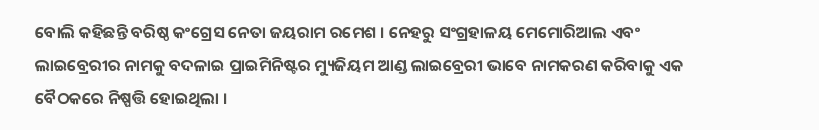ବୋଲି କହିଛନ୍ତି ବରିଷ୍ଠ କଂଗ୍ରେସ ନେତା ଜୟରାମ ରମେଶ । ନେହରୁ ସଂଗ୍ରହାଳୟ ମେମୋରିଆଲ ଏବଂ ଲାଇବ୍ରେରୀର ନାମକୁ ବଦଳାଇ ପ୍ରାଇମିନିଷ୍ଟର ମ୍ୟୁଜିୟମ ଆଣ୍ଡ ଲାଇବ୍ରେରୀ ଭାବେ ନାମକରଣ କରିବାକୁ ଏକ ବୈଠକରେ ନିଷ୍ପତ୍ତି ହୋଇଥିଲା ।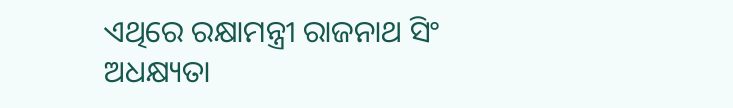ଏଥିରେ ରକ୍ଷାମନ୍ତ୍ରୀ ରାଜନାଥ ସିଂ ଅଧକ୍ଷ୍ୟତା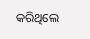କରିଥିଲେ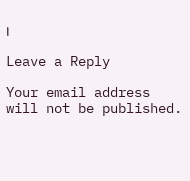।

Leave a Reply

Your email address will not be published.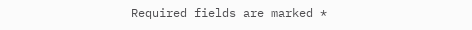Required fields are marked *